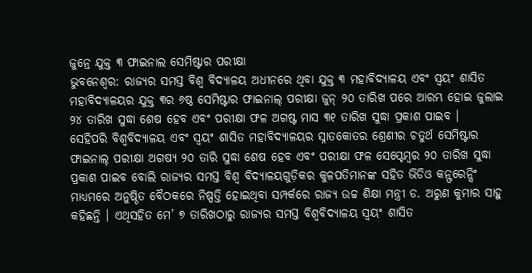ଜୁନ୍ରେ ଯୁକ୍ତ ୩ ଫାଇନାଲ ସେମିଷ୍ଟାର ପରୀକ୍ଷା
ଭୁବନେଶ୍ୱର: ରାଜ୍ୟର ସମସ୍ତ ବିଶ୍ୱ ବିଦ୍ୟାଳୟ ଅଧୀନରେ ଥିବା ଯୁକ୍ତ ୩ ମହାବିଦ୍ୟାଳୟ ଏବଂ ସ୍ୱୟଂ ଶାସିତ ମହାବିଦ୍ୟାଳୟର ଯୁକ୍ତ ୩ର ୬ଷ୍ଠ ସେମିଷ୍ଟାର ଫାଇନାଲ୍ ପରୀକ୍ଷା ଜୁନ୍ ୨୦ ତାରିଖ ପରେ ଆରମ୍ଭ ହୋଇ ଜୁଲାଇ ୨୪ ତାରିଖ ସୁଦ୍ଧା ଶେଷ ହେବ ଏବଂ ପରୀକ୍ଷା ଫଳ ଅଗଷ୍ଟ ମାସ ୩୧ ତାରିଖ ସୁଦ୍ଧା ପ୍ରକାଶ ପାଇବ ।
ସେହିପରି ବିଶ୍ୱବିଦ୍ୟାଳୟ ଏବଂ ସ୍ୱୟଂ ଶାସିତ ମହାବିଦ୍ୟାଳୟର ସ୍ନାତକୋତର ଶ୍ରେଣୀର ଚତୁର୍ଥ ସେମିଷ୍ଟାର ଫାଇନାଲ୍ ପରୀକ୍ଷା ଅଗଷ୍ଯ ୨୦ ତାରି ସୁଦ୍ଧା ଶେଷ ହେବ ଏବଂ ପରୀକ୍ଷା ଫଳ ସେପ୍ଟେମ୍ୱର ୨୦ ତାରିଖ ସୁଦ୍ଧା ପ୍ରକାଶ ପାଇବ ବୋଲି ରାଜ୍ୟର ସମସ୍ତ ବିଶ୍ୱ ବିଦ୍ୟାଳୟଗୁଡ଼ିକର କୁଳପତିମାନଙ୍କ ସହିତ ଭିଡିଓ କନ୍ଫରେନ୍ସିଂ ମାଧ୍ୟମରେ ଅନୁଷ୍ଠିତ ବୈଠକରେ ନିଷ୍ପତ୍ତି ହୋଇଥିବା ସମ୍ପର୍କରେ ରାଜ୍ୟ ଉଚ୍ଚ ଶିକ୍ଷା ମନ୍ତ୍ରୀ ଡ. ଅରୁଣ କୁମାର ସାହୁ କହିଛନ୍ତି । ଏଥିସହିତ ମେ’ ୭ ତାରିଖଠାରୁ ରାଜ୍ୟର ସମସ୍ତ ବିଶ୍ୱବିଦ୍ୟାଳୟ ସ୍ୱୟଂ ଶାସିତ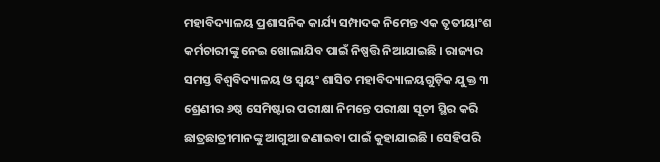ମହାବିଦ୍ୟାଳୟ ପ୍ରଶାସନିକ କାର୍ଯ୍ୟ ସମ୍ପାଦକ ନିମେନ୍ତ ଏକ ତୃତୀୟାଂଶ କର୍ମଚାରୀଙ୍କୁ ନେଇ ଖୋଲାଯିବ ପାଇଁ ନିଷ୍ପତ୍ତି ନିଆଯାଇଛି । ରାଜ୍ୟର ସମସ୍ତ ବିଶ୍ୱବିଦ୍ୟାଳୟ ଓ ସ୍ୱୟଂ ଶାସିତ ମହାବିଦ୍ୟାଳୟଗୁଡ଼ିକ ଯୁକ୍ତ ୩ ଶ୍ରେଣୀର ୬ଷ୍ଠ ସେମିଷ୍ଟାର ପରୀକ୍ଷା ନିମନ୍ତେ ପରୀକ୍ଷା ସୂଚୀ ସ୍ଥିର କରି ଛାତ୍ରଛାତ୍ରୀମାନଙ୍କୁ ଆଗୁଆ ଜଣାଇବା ପାଇଁ କୁହାଯାଇଛି । ସେହିପରି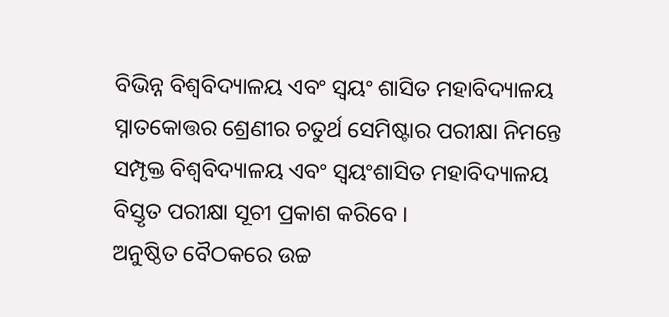ବିଭିନ୍ନ ବିଶ୍ୱବିଦ୍ୟାଳୟ ଏବଂ ସ୍ୱୟଂ ଶାସିତ ମହାବିଦ୍ୟାଳୟ ସ୍ନାତକୋତ୍ତର ଶ୍ରେଣୀର ଚତୁର୍ଥ ସେମିଷ୍ଟାର ପରୀକ୍ଷା ନିମନ୍ତେ ସମ୍ପୃକ୍ତ ବିଶ୍ୱବିଦ୍ୟାଳୟ ଏବଂ ସ୍ୱୟଂଶାସିତ ମହାବିଦ୍ୟାଳୟ ବିସ୍ତୃତ ପରୀକ୍ଷା ସୂଚୀ ପ୍ରକାଶ କରିବେ ।
ଅନୁଷ୍ଠିତ ବୈଠକରେ ଉଚ୍ଚ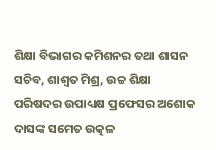ଶିକ୍ଷା ବିଭାଗର କମିଶନର ତଥା ଶାସନ ସଚିବ, ଶାଶ୍ୱତ ମିଶ୍ର, ଉଚ୍ଚ ଶିକ୍ଷା ପରିଷଦର ଉପାଧ୍ୟକ୍ଷ ପ୍ରଫେସର ଅଶୋକ ଦାସଙ୍କ ସମେତ ଉତ୍କଳ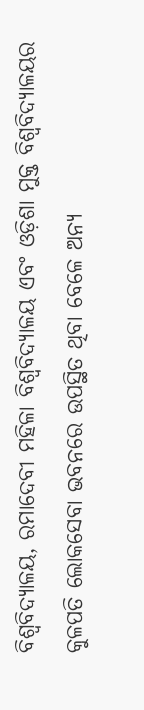ବିଶ୍ୱବିଦ୍ୟାଳୟ, ରମାଦେବୀ ମହିଳା ବିଶ୍ୱବିଦ୍ୟାଳୟ ଏବଂ ଓଡ଼ିଶା ମୁକ୍ତ ବିଶ୍ୱବିଦ୍ୟାଳୟର କୁଳପତି ଲୋକସେବା ଭବନରେ ଉପସ୍ଥିତ ଥିବା ବେଳେ ଅନ୍ୟ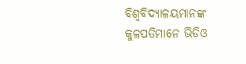ବିଶ୍ୱବିଦ୍ୟାଳୟମାନଙ୍କ କୁଳପତିମାନେ ଭିଡିଓ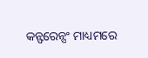କନ୍ଫରେନ୍ସଂ ମାଧ୍ୟମରେ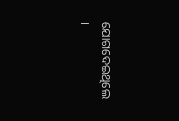ଯୋଗଦେଇଥିଲେ ।